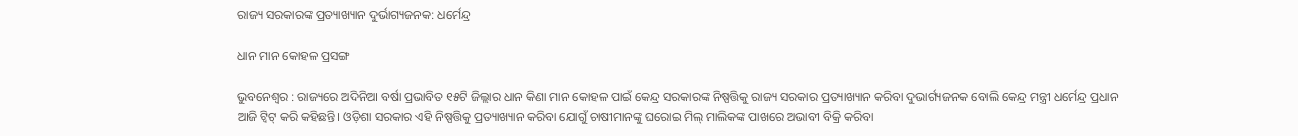ରାଜ୍ୟ ସରକାରଙ୍କ ପ୍ରତ୍ୟାଖ୍ୟାନ ଦୁର୍ଭାଗ୍ୟଜନକ: ଧର୍ମେନ୍ଦ୍ର

ଧାନ ମାନ କୋହଳ ପ୍ରସଙ୍ଗ

ଭୁବନେଶ୍ୱର : ରାଜ୍ୟରେ ଅଦିନିଆ ବର୍ଷା ପ୍ରଭାବିତ ୧୫ଟି ଜିଲ୍ଲାର ଧାନ କିଣା ମାନ କୋହଳ ପାଇଁ କେନ୍ଦ୍ର ସରକାରଙ୍କ ନିଷ୍ପତ୍ତିକୁ ରାଜ୍ୟ ସରକାର ପ୍ରତ୍ୟାଖ୍ୟାନ କରିବା ଦୁଭାର୍ଗ୍ୟଜନକ ବୋଲି କେନ୍ଦ୍ର ମନ୍ତ୍ରୀ ଧର୍ମେନ୍ଦ୍ର ପ୍ରଧାନ ଆଜି ଟ୍ଵିଟ୍‌ କରି କହିଛନ୍ତି। ଓଡ଼ିଶା ସରକାର ଏହି ନିଷ୍ପତ୍ତିକୁ ପ୍ରତ୍ୟାଖ୍ୟାନ କରିବା ଯୋଗୁଁ ଚାଷୀମାନଙ୍କୁ ଘରୋଇ ମିଲ୍‌ ମାଲିକଙ୍କ ପାଖରେ ଅଭାବୀ ବିକ୍ରି କରିବା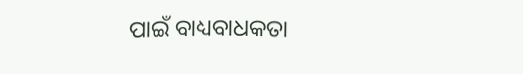ପାଇଁ ବାଧ୍ୟବାଧକତା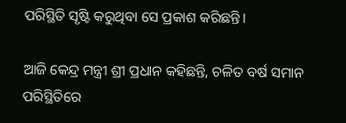ପରିସ୍ଥିତି ସୃଷ୍ଟି କରୁଥିବା ସେ ପ୍ରକାଶ କରିଛନ୍ତି।

ଆଜି କେନ୍ଦ୍ର ମନ୍ତ୍ରୀ ଶ୍ରୀ ପ୍ରଧାନ କହିଛନ୍ତି, ଚଳିତ ବର୍ଷ ସମାନ ପରିସ୍ଥିତିରେ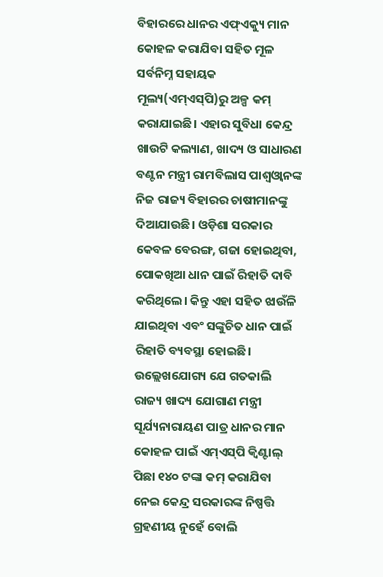ବିହାରରେ ଧାନର ଏଫ୍‌ଏକ୍ୟୁ ମାନ କୋହଳ କରାଯିବା ସହିତ ମୂଳ ସର୍ବନିମ୍ନ ସହାୟକ ମୂଲ୍ୟ(ଏମ୍‌ଏସ୍‌ପି)ରୁ ଅଳ୍ପ କମ୍‌ କରାଯାଇଛି। ଏହାର ସୁବିଧା କେନ୍ଦ୍ର ଖାଉଟି କଲ୍ୟାଣ, ଖାଦ୍ୟ ଓ ସାଧାରଣ ବଣ୍ଟନ ମନ୍ତ୍ରୀ ରାମବିଲାସ ପାଶ୍ୱଓ୍ଵାନଙ୍କ ନିଜ ରାଜ୍ୟ ବିହାରର ଚାଷୀମାନଙ୍କୁ ଦିଆଯାଉଛି। ଓଡ଼ିଶା ସରକାର କେବଳ ବେରଙ୍ଗ, ଗଜା ହୋଇଥିବା, ପୋକଖିଆ ଧାନ ପାଇଁ ରିହାତି ଦାବି କରିଥିଲେ। କିନ୍ତୁ ଏହା ସହିତ ଝାଉଁଳି ଯାଇଥିବା ଏବଂ ସଙ୍କୁଚିତ ଧାନ ପାଇଁ ରିହାତି ବ୍ୟବସ୍ଥା ହୋଇଛି। ଉଲ୍ଲେଖଯୋଗ୍ୟ ଯେ ଗତକାଲି ରାଜ୍ୟ ଖାଦ୍ୟ ଯୋଗାଣ ମନ୍ତ୍ରୀ ସୂର୍ଯ୍ୟନାରାୟଣ ପାତ୍ର ଧାନର ମାନ କୋହଳ ପାଇଁ ଏମ୍‌ଏସ୍‌ପି କ୍ୱିଣ୍ଟାଲ୍‌ ପିଛା ୧୪୦ ଟଙ୍କା କମ୍‌ କରାଯିବା ନେଇ କେନ୍ଦ୍ର ସରକାରଙ୍କ ନିଷ୍ପତ୍ତି ଗ୍ରହଣୀୟ ନୁହେଁ ବୋଲି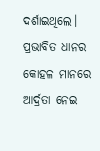ଦର୍ଶାଇଥିଲେ। ପ୍ରଭାବିତ ଧାନର କୋହଳ ମାନରେ ଆର୍ଦ୍ରତା ନେଇ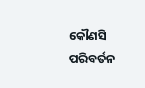କୌଣସି ପରିବର୍ତନ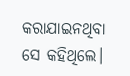କରାଯାଇନଥିବା ସେ କହିଥିଲେ।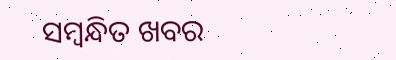ସମ୍ବନ୍ଧିତ ଖବର